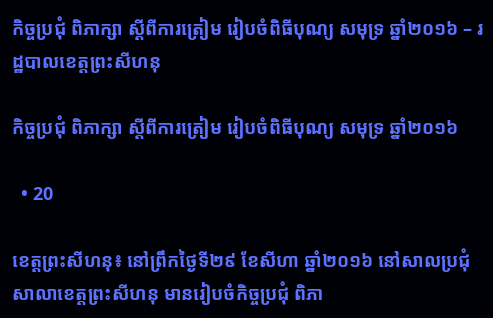កិច្ចប្រជុំ ពិភាក្សា ស្តីពីការត្រៀម រៀបចំពិធីបុណ្យ សមុទ្រ ឆ្នាំ២០១៦ – រដ្ឋបាលខេត្តព្រះសីហនុ

កិច្ចប្រជុំ ពិភាក្សា ស្តីពីការត្រៀម រៀបចំពិធីបុណ្យ សមុទ្រ ឆ្នាំ២០១៦

  • 20

ខេត្តព្រះសីហនុ៖ នៅព្រឹកថ្ងៃទី២៩ ខែសីហា ឆ្នាំ២០១៦ នៅសាលប្រជុំ សាលាខេត្តព្រះសីហនុ មានរៀបចំកិច្ចប្រជុំ ពិភា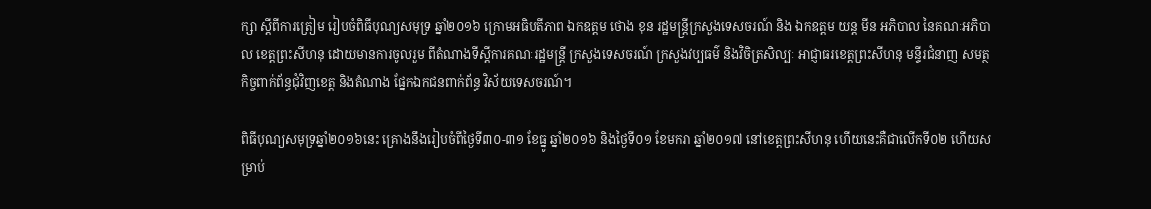ក្សា ស្តីពីការត្រៀម រៀបចំពិធីបុណ្យសមុទ្រ ឆ្នាំ២០១៦ ក្រោមអធិបតីភាព ឯកឧត្តម ថោង ខុន រដ្ឋមន្ត្រីក្រសួងទេសចរណ៍ និង ឯកឧត្តម យន្ត មីន អភិបាល នៃគណៈអភិបាល ខេត្តព្រះសីហនុ ដោយមានការចូលរួម ពីតំណាងទីស្តីការគណៈរដ្ឋមន្រ្តី ក្រសួងទេសចរណ៍ ក្រសួងវប្បធម៌ និងវិចិត្រសិល្បៈ អាជ្ញាធរខេត្តព្រះសីហនុ មន្ទីរជំនាញ សមត្ថកិច្ចពាក់ព័ន្ធជុំវិញខេត្ត និងតំណាង ផែ្នកឯកជនពាក់ព័ន្ធ វិស័យទេសចរណ៍។

ពិធីបុណ្យសមុទ្រឆ្នាំ២០១៦នេះ គ្រោងនឹងរៀបចំពីថ្ងៃទី៣០-៣១ ខែធ្នូ ឆ្នាំ២០១៦ និងថ្ងៃទី០១ ខែមករា ឆ្នាំ២០១៧ នៅខេត្តព្រះសីហនុ ហើយនេះគឺជាលើកទី០២ ហើយសម្រាប់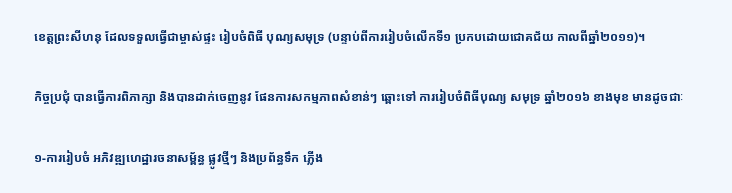ខេត្តព្រះសីហនុ ដែលទទួលធ្វើជាម្ចាស់ផ្ទះ រៀបចំពិធី បុណ្យសមុទ្រ (បន្ទាប់ពីការរៀបចំលើកទី១ ប្រកបដោយជោគជ័យ កាលពីឆ្នាំ២០១១)។

កិច្ចប្រជុំ បានធ្វើការពិភាក្សា និងបានដាក់ចេញនូវ ផែនការសកម្មភាពសំខាន់ៗ ឆ្ពោះទៅ ការរៀបចំពិធីបុណ្យ សមុទ្រ ឆ្នាំ២០១៦ ខាងមុខ មានដូចជាៈ

១-ការរៀបចំ អភិវឌ្ឍហេដ្ឋារចនាសម្ព័ន្ធ ផ្លូវថ្មីៗ និងប្រព័ន្ធទឹក ភ្លើង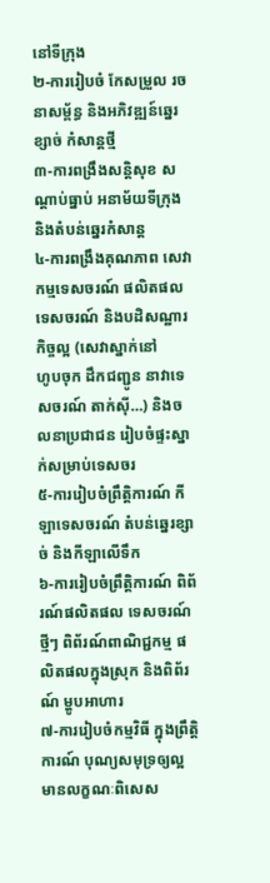នៅទីក្រុង
២-ការរៀបចំ កែសម្រួល រចនាសម្ព័ន្ធ និងអភិវឌ្ឍន៍ឆ្នេរខ្សាច់ កំសាន្តថ្មី
៣-ការពង្រឹងសន្តិសុខ សណ្តាប់ធ្នាប់ អនាម័យទីក្រុង និងតំបន់ឆ្នេរកំសាន្ត
៤-ការពង្រឹងគុណភាព សេវាកម្មទេសចរណ៍ ផលិតផលទេសចរណ៍ និងបដិសណ្ឋារកិច្ចល្អ (សេវាស្នាក់នៅ
ហូបចុក ដឹកជញ្ជូន នាវាទេសចរណ៍ តាក់ស៊ី…) និងចលនាប្រជាជន រៀបចំផ្ទះស្នាក់សម្រាប់ទេសចរ
៥-ការរៀបចំព្រឹត្តិការណ៍ កីឡាទេសចរណ៍ តំបន់ឆ្នេរខ្សាច់ និងកីឡាលើទឹក
៦-ការរៀបចំព្រឹត្តិការណ៍ ពិព័រណ៍ផលិតផល ទេសចរណ៍ថ្មីៗ ពិព័រណ៍ពាណិជ្ជកម្ម ផលិតផលក្នុងស្រុក និងពិព័រណ៍ ម្ហូបអាហារ
៧-ការរៀបចំកម្មវិធី ក្នុងព្រឹត្តិការណ៍ បុណ្យសមុទ្រឲ្យល្អ មានលក្ខណៈពិសេស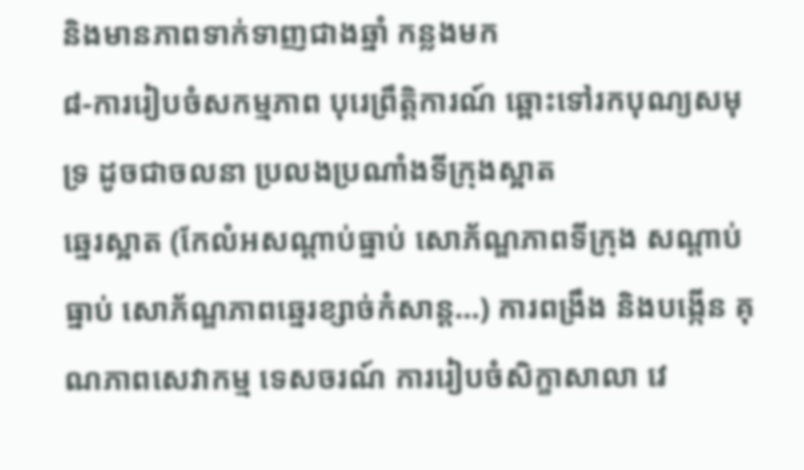និងមានភាពទាក់ទាញជាងឆ្នាំ កន្លងមក
៨-ការរៀបចំសកម្មភាព បុរេព្រឹត្តិការណ៍ ឆ្ពោះទៅរកបុណ្យសមុទ្រ ដូចជាចលនា ប្រលងប្រណាំងទីក្រុងស្អាត
ឆ្នេរស្អាត (កែលំអសណ្តាប់ធ្នាប់ សោភ័ណ្ឌភាពទីក្រុង សណ្តាប់ធ្នាប់ សោភ័ណ្ឌភាពឆ្នេរខ្សាច់កំសាន្ត…) ការពង្រឹង និងបង្កើន គុណភាពសេវាកម្ម ទេសចរណ៍ ការរៀបចំសិក្ខាសាលា វេ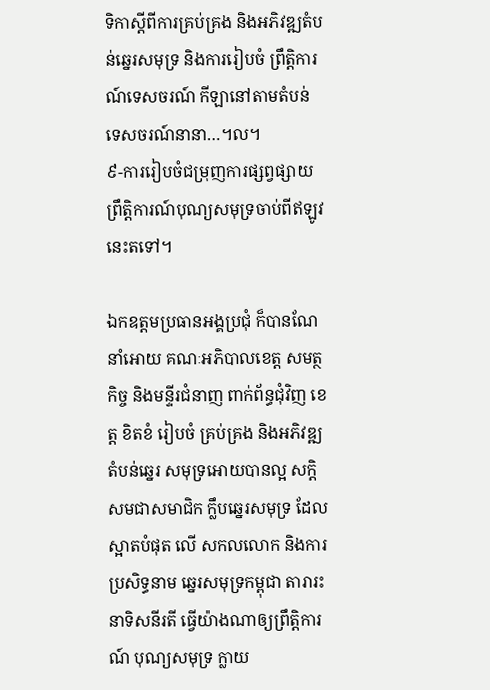ទិកាស្តីពីការគ្រប់គ្រង និងអភិវឌ្ឍតំបន់ឆ្នេរសមុទ្រ និងការរៀបចំ ព្រឹត្តិការណ៍ទេសចរណ៍ កីឡានៅតាមតំបន់ ទេសចរណ៍នានា…។ល។
៩-ការរៀបចំជម្រុញការផ្សព្វផ្សាយព្រឹត្តិការណ៍បុណ្យសមុទ្រចាប់ពីឥឡូវនេះតទៅ។

ឯកឧត្តមប្រធានអង្គប្រជុំ ក៏បានណែនាំអោយ គណៈអភិបាលខេត្ត សមត្ថកិច្ច និងមន្ទីរជំនាញ ពាក់ព័ន្ធជុំវិញ ខេត្ត ខិតខំ រៀបចំ គ្រប់គ្រង និងអភិវឌ្ឍតំបន់ឆ្នេរ សមុទ្រអោយបានល្អ សក្តិសមជាសមាជិក ក្លឹបឆ្នេរសមុទ្រ ដែលស្អាតបំផុត លើ សកលលោក និងការប្រសិទ្ធនាម ឆ្នេរសមុទ្រកម្ពុជា តារារះនាទិសនីរតី ធ្វើយ៉ាងណាឲ្យព្រឹត្តិការណ៍ បុណ្យសមុទ្រ ក្លាយ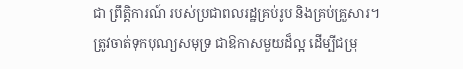ជា ព្រឹត្តិការណ៍ របស់ប្រជាពលរដ្ឋគ្រប់រូប និងគ្រប់គ្រួសារ។ ត្រូវចាត់ទុកបុណ្យសមុទ្រ ជាឱកាសមួយដ៏ល្អ ដើម្បីជម្រុ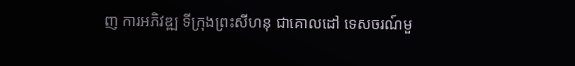ញ ការអភិវឌ្ឍ ទីក្រុងព្រះសីហនុ ជាគោលដៅ ទេសចរណ៍មួ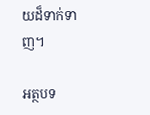យដ៏ទាក់ទាញ។

អត្ថបទ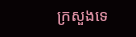ក្រសួងទេ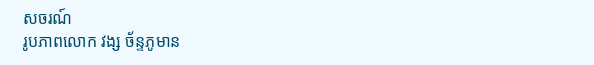សចរណ៍
រូបភាពលោក វង្ស ច័ន្ទភូមាន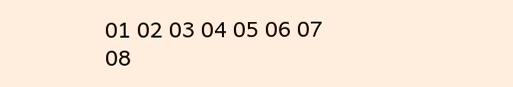01 02 03 04 05 06 07 08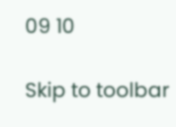09 10

Skip to toolbar